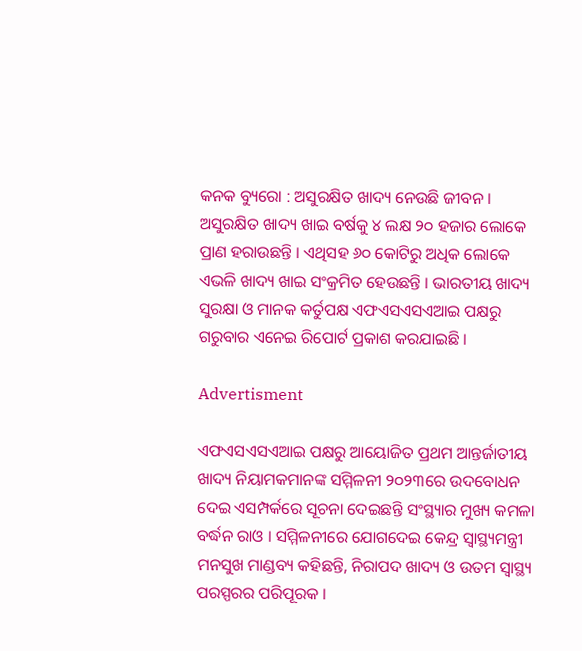କନକ ବ୍ୟୁରୋ : ଅସୁରକ୍ଷିତ ଖାଦ୍ୟ ନେଉଛି ଜୀବନ । ଅସୁରକ୍ଷିତ ଖାଦ୍ୟ ଖାଇ ବର୍ଷକୁ ୪ ଲକ୍ଷ ୨୦ ହଜାର ଲୋକେ ପ୍ରାଣ ହରାଉଛନ୍ତି । ଏଥିସହ ୬୦ କୋଟିରୁ ଅଧିକ ଲୋକେ ଏଭଳି ଖାଦ୍ୟ ଖାଇ ସଂକ୍ରମିତ ହେଉଛନ୍ତି । ଭାରତୀୟ ଖାଦ୍ୟ ସୁରକ୍ଷା ଓ ମାନକ କର୍ତୁପକ୍ଷ ଏଫଏସଏସଏଆଇ ପକ୍ଷରୁ ଗରୁବାର ଏନେଇ ରିପୋର୍ଟ ପ୍ରକାଶ କରଯାଇଛି ।

Advertisment

ଏଫଏସଏସଏଆଇ ପକ୍ଷରୁ ଆୟୋଜିତ ପ୍ରଥମ ଆନ୍ତର୍ଜାତୀୟ ଖାଦ୍ୟ ନିୟାମକମାନଙ୍କ ସମ୍ମିଳନୀ ୨୦୨୩ରେ ଉଦବୋଧନ ଦେଇ ଏସମ୍ପର୍କରେ ସୂଚନା ଦେଇଛନ୍ତି ସଂସ୍ଥ୍ୟାର ମୁଖ୍ୟ କମଳା ବର୍ଦ୍ଧନ ରାଓ । ସମ୍ମିଳନୀରେ ଯୋଗଦେଇ କେନ୍ଦ୍ର ସ୍ୱାସ୍ଥ୍ୟମନ୍ତ୍ରୀ ମନସୁଖ ମାଣ୍ଡବ୍ୟ କହିଛନ୍ତି, ନିରାପଦ ଖାଦ୍ୟ ଓ ଉତମ ସ୍ୱାସ୍ଥ୍ୟ ପରସ୍ପରର ପରିପୂରକ ।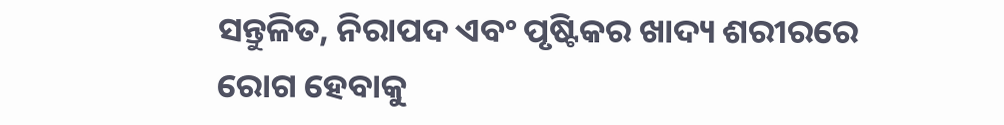ସନ୍ତୁଳିତ, ନିରାପଦ ଏବଂ ପୃଷ୍ଟିକର ଖାଦ୍ୟ ଶରୀରରେ ରୋଗ ହେବାକୁ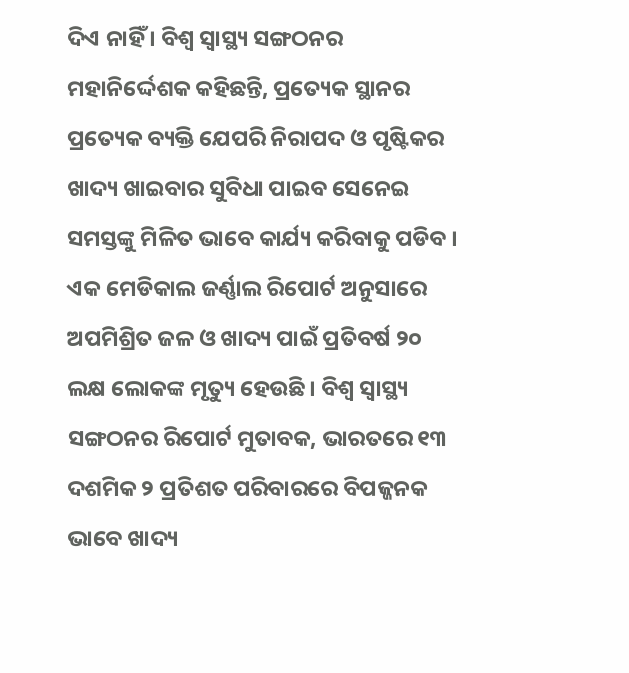ଦିଏ ନାହିଁ । ବିଶ୍ୱ ସ୍ୱାସ୍ଥ୍ୟ ସଙ୍ଗଠନର ମହାନିର୍ଦ୍ଦେଶକ କହିଛନ୍ତି, ପ୍ରତ୍ୟେକ ସ୍ଥାନର ପ୍ରତ୍ୟେକ ବ୍ୟକ୍ତି ଯେପରି ନିରାପଦ ଓ ପୃଷ୍ଟିକର ଖାଦ୍ୟ ଖାଇବାର ସୁବିଧା ପାଇବ ସେନେଇ ସମସ୍ତଙ୍କୁ ମିଳିତ ଭାବେ କାର୍ଯ୍ୟ କରିବାକୁ ପଡିବ । ଏକ ମେଡିକାଲ ଜର୍ଣ୍ଣାଲ ରିପୋର୍ଟ ଅନୁସାରେ ଅପମିଶ୍ରିତ ଜଳ ଓ ଖାଦ୍ୟ ପାଇଁ ପ୍ରତିବର୍ଷ ୨୦ ଲକ୍ଷ ଲୋକଙ୍କ ମୃତ୍ୟୁ ହେଉଛି । ବିଶ୍ୱ ସ୍ୱାସ୍ଥ୍ୟ ସଙ୍ଗଠନର ରିପୋର୍ଟ ମୁତାବକ, ଭାରତରେ ୧୩ ଦଶମିକ ୨ ପ୍ରତିଶତ ପରିବାରରେ ବିପଜ୍ଜନକ ଭାବେ ଖାଦ୍ୟ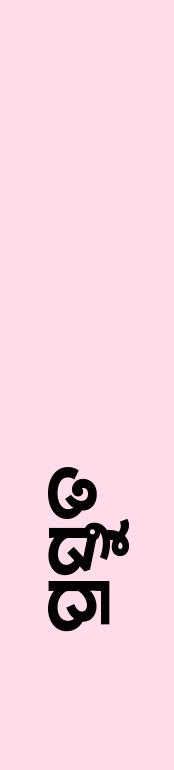ପ୍ରସ୍ତୁତ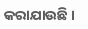କରାଯାଉଛି ।